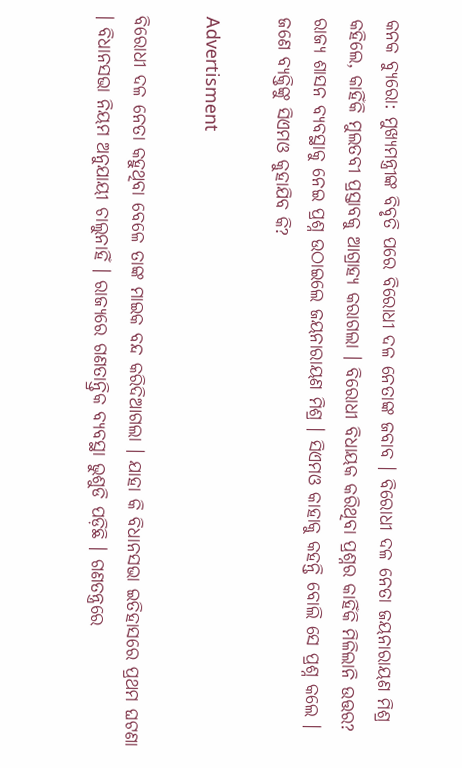କନକ ବ୍ୟୁରୋ: ମୁଖ୍ୟମନ୍ତ୍ରୀଙ୍କ ବିବୃତି ପରେ ବିରୋଧୀ ଦଳ ନେତାଙ୍କ ଜବାବ । ବିରୋଧୀ ଦଳ ନେତା ଜୟନାରାୟଣ ମିଶ୍ର କହିଲେ, କାହିଁକି ମୁଲତବୀ ପ୍ରସ୍ତାବକୁ ଆଗ୍ରାହ୍ୟ କରାଗଲା । ବିରୋଧୀ ବିଧାୟକ କରିଥିବା ପ୍ରଶ୍ନର କାହିଁକି ମିଳିଲାନି ଉତ୍ତର? ରାଜ୍ୟ ଶାସନ ବ୍ୟବସ୍ଥାକୁ ନେଇ ପ୍ରଶ୍ନ ଉଠାଇଲେ ଜୟନାରାୟଣ ମିଶ୍ର । ସିଏମଓ କାହାକୁ କହନ୍ତି ବୋଲି ସେ ପ୍ରଶ୍ନ କଲେ । ଜଣେ ବ୍ୟକ୍ତିଙ୍କୁ ସିଏମଓ କୁହାଯିବ କି?

Advertisment

ବିରୋଧୀ ଦଳ ନେତା କହୁଥିବା ବେଳେ ତାଙ୍କ ମାଇକ ବନ୍ଦ କରିଦିଆଗଲା । ଯାହା କି ବିଧାନସଭା ଇତିହାସରେ ପ୍ରଥମ ଘଟଣା । ବିଧାନସଭା ନିୟମ ଅନୁଯାୟୀ ଚାଲୁନାହିଁ । ରାଜ୍ୟରେ ଗଣତାନ୍ତ୍ରିକ ବ୍ୟବସ୍ଥା ଭୁଶୁଡି ପଡ଼ିଛି । ଗଣତନ୍ତ୍ରରେ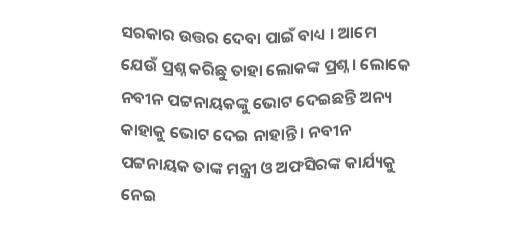ସରକାର ଉତ୍ତର ଦେବା ପାଇଁ ବାଧ୍ୟ । ଆମେ ଯେଉଁ ପ୍ରଶ୍ନ କରିଛୁ ତାହା ଲୋକଙ୍କ ପ୍ରଶ୍ନ । ଲୋକେ ନବୀନ ପଟ୍ଟନାୟକଙ୍କୁ ଭୋଟ ଦେଇଛନ୍ତି ଅନ୍ୟ କାହାକୁ ଭୋଟ ଦେଇ ନାହାନ୍ତି । ନବୀନ ପଟ୍ଟନାୟକ ତାଙ୍କ ମନ୍ତ୍ରୀ ଓ ଅଫସିରଙ୍କ କାର୍ଯ୍ୟକୁ ନେଇ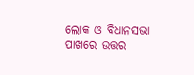ଲୋକ ଓ ବିଧାନସଭା ପାଖରେ ଉତ୍ତର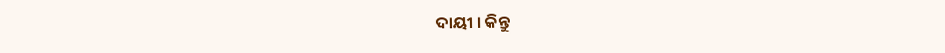ଦାୟୀ । କିନ୍ତୁ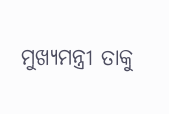ମୁଖ୍ୟମନ୍ତ୍ରୀ ତାକୁ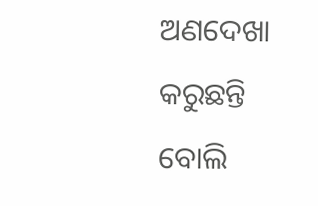ଅଣଦେଖା କରୁଛନ୍ତି ବୋଲି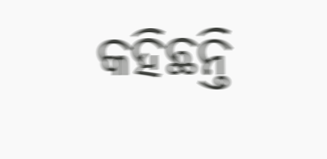କହିଛନ୍ତି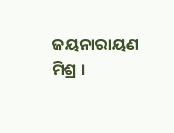ଜୟନାରାୟଣ ମିଶ୍ର ।